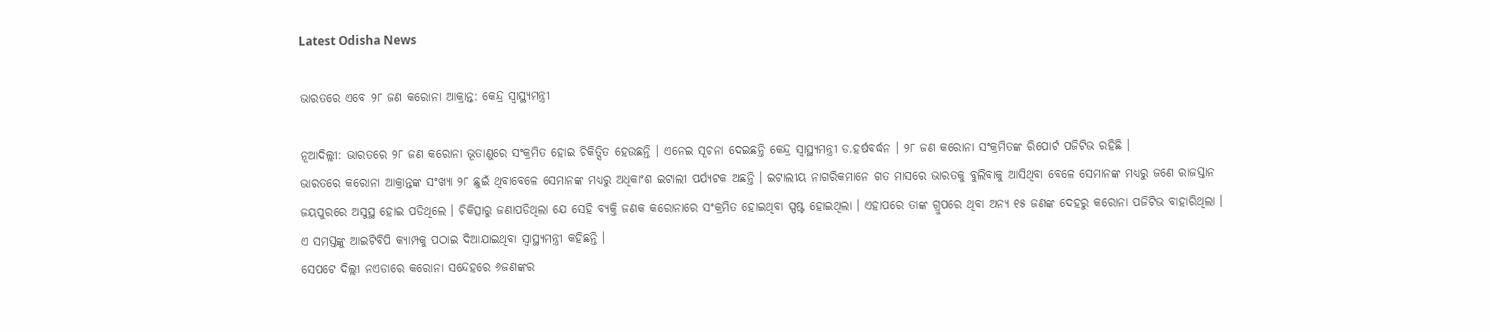Latest Odisha News

ଭାରତରେ ଏବେ ୨୮ ଜଣ କରୋନା ଆକ୍ରାନ୍ତ: କେନ୍ଦ୍ର ସ୍ୱାସ୍ଥ୍ୟମନ୍ତ୍ରୀ

ନୂଆଦିଲ୍ଲୀ: ଭାରତରେ ୨୮ ଜଣ କରୋନା ଭୂତାଣୁରେ ସଂକ୍ରମିତ ହୋଇ ଚିକିତ୍ସିତ ହେଉଛନ୍ତି । ଏନେଇ ସୂଚନା ଦେଇଛନ୍ତି କେନ୍ଦ୍ର ସ୍ୱାସ୍ଥ୍ୟମନ୍ତ୍ରୀ ଡ.ହର୍ଷବର୍ଦ୍ଧନ । ୨୮ ଜଣ କରୋନା ସଂକ୍ରମିତଙ୍କ ରିପୋର୍ଟ ପଜିଟିଭ ରହିଛି ।
ଭାରତରେ କରୋନା ଆକ୍ରାନ୍ତଙ୍କ ସଂଖ୍ୟା ୨୮ ଛୁଇଁ ଥିବାବେଳେ ସେମାନଙ୍କ ମଧ୍ୟରୁ ଅଧିକାଂଶ ଇଟାଲୀ ପର୍ଯ୍ୟଟକ ଅଛନ୍ତି । ଇଟାଲୀୟ ନାଗରିକମାନେ ଗତ ମାସରେ ଭାରତକୁ ବୁଲିବାକୁ ଆସିଥିବା ବେଳେ ସେମାନଙ୍କ ମଧ୍ୟରୁ ଜଣେ ରାଜସ୍ତାନ ଜୟପୁରରେ ଅସୁସ୍ଥ ହୋଇ ପଡିଥିଲେ । ଚିକିତ୍ସାରୁ ଜଣାପଡିଥିଲା ଯେ ସେହି ବ୍ୟକ୍ତି ଜଣକ କରୋନାରେ ସଂକ୍ରମିତ ହୋଇଥିବା ସ୍ପଷ୍ଟ ହୋଇଥିଲା । ଏହାପରେ ତାଙ୍କ ଗ୍ରୁପରେ ଥିବା ଅନ୍ୟ ୧୫ ଜଣଙ୍କ ଦେହରୁ କରୋନା ପଜିଟିଭ ବାହାରିଥିଲା । ଏ ସମସ୍ତଙ୍କୁ ଆଇଟିବିପି କ୍ୟାମ୍ପକୁ ପଠାଇ ଦିଆଯାଇଥିବା ସ୍ୱାସ୍ଥ୍ୟମନ୍ତ୍ରୀ କହିଛନ୍ତି ।
ସେପଟେ ଦିଲ୍ଲୀ ନଏଡାରେ କରୋନା ସନ୍ଦେହରେ ୬ଜଣଙ୍କର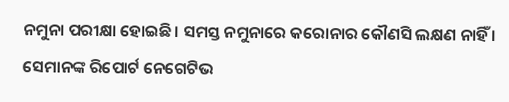ନମୁନା ପରୀକ୍ଷା ହୋଇଛି । ସମସ୍ତ ନମୁନାରେ କରୋନାର କୌଣସି ଲକ୍ଷଣ ନାହିଁ । ସେମାନଙ୍କ ରିପୋର୍ଟ ନେଗେଟିଭ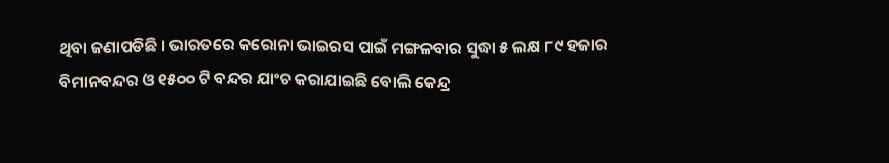ଥିବା ଜଣାପଡିଛି । ଭାରତରେ କରୋନା ଭାଇରସ ପାଇଁ ମଙ୍ଗଳବାର ସୁଦ୍ଧା ୫ ଲକ୍ଷ ୮୯ ହଜାର ବିମାନବନ୍ଦର ଓ ୧୫୦୦ ଟି ବନ୍ଦର ଯାଂଚ କରାଯାଇଛି ବୋଲି କେନ୍ଦ୍ର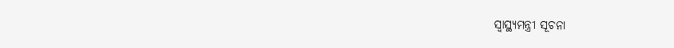ସ୍ୱାସ୍ଥ୍ୟମନ୍ତ୍ରୀ ସୂଚନା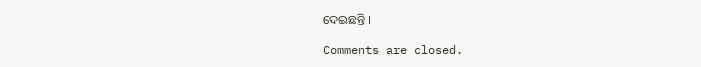ଦେଇଛନ୍ତି ।

Comments are closed.